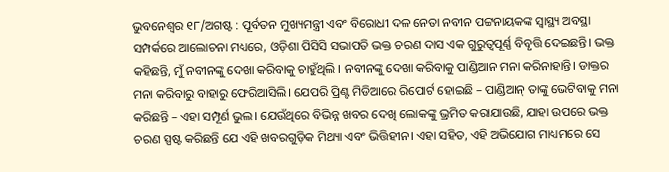ଭୁବନେଶ୍ୱର ୧୮/ଅଗଷ୍ଟ : ପୂର୍ବତନ ମୁଖ୍ୟମନ୍ତ୍ରୀ ଏବଂ ବିରୋଧୀ ଦଳ ନେତା ନବୀନ ପଟ୍ଟନାୟକଙ୍କ ସ୍ୱାସ୍ଥ୍ୟ ଅବସ୍ଥା ସମ୍ପର୍କରେ ଆଲୋଚନା ମଧ୍ୟରେ, ଓଡ଼ିଶା ପିସିସି ସଭାପତି ଭକ୍ତ ଚରଣ ଦାସ ଏକ ଗୁରୁତ୍ୱପୂର୍ଣ୍ଣ ବିବୃତ୍ତି ଦେଇଛନ୍ତି। ଭକ୍ତ କହିଛନ୍ତି, ମୁଁ ନବୀନଙ୍କୁ ଦେଖା କରିବାକୁ ଚାହୁଁଥିଲି । ନବୀନଙ୍କୁ ଦେଖା କରିବାକୁ ପାଣ୍ଡିଆନ ମନା କରିନାହାନ୍ତି। ଡାକ୍ତର ମନା କରିବାରୁ ବାହାରୁ ଫେରିଆସିଲି। ଯେପରି ପ୍ରିଣ୍ଟ ମିଡିଆରେ ରିପୋର୍ଟ ହୋଇଛି – ପାଣ୍ଡିଆନ୍ ତାଙ୍କୁ ଭେଟିବାକୁ ମନା କରିଛନ୍ତି – ଏହା ସମ୍ପୂର୍ଣ ଭୁଲ। ଯେଉଁଥିରେ ବିଭିନ୍ନ ଖବର ଦେଖି ଲୋକଙ୍କୁ ଭ୍ରମିତ କରାଯାଉଛି, ଯାହା ଉପରେ ଭକ୍ତ ଚରଣ ସ୍ପଷ୍ଟ କରିଛନ୍ତି ଯେ ଏହି ଖବରଗୁଡ଼ିକ ମିଥ୍ୟା ଏବଂ ଭିତ୍ତିହୀନ। ଏହା ସହିତ, ଏହି ଅଭିଯୋଗ ମାଧ୍ୟମରେ ସେ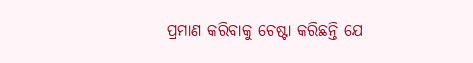ପ୍ରମାଣ କରିବାକୁ ଚେଷ୍ଟା କରିଛନ୍ତି ଯେ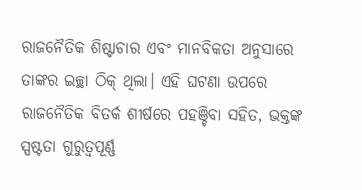ରାଜନୈତିକ ଶିଷ୍ଟାଚାର ଏବଂ ମାନବିକତା ଅନୁସାରେ ତାଙ୍କର ଇଚ୍ଛା ଠିକ୍ ଥିଲା। ଏହି ଘଟଣା ଉପରେ ରାଜନୈତିକ ବିତର୍କ ଶୀର୍ଷରେ ପହଞ୍ଚିବା ସହିତ, ଭକ୍ତଙ୍କ ସ୍ପଷ୍ଟତା ଗୁରୁତ୍ୱପୂର୍ଣ୍ଣ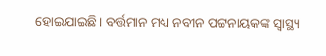ହୋଇଯାଇଛି। ବର୍ତ୍ତମାନ ମଧ୍ୟ ନବୀନ ପଟ୍ଟନାୟକଙ୍କ ସ୍ୱାସ୍ଥ୍ୟ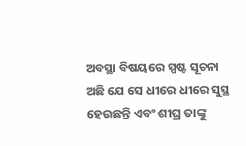ଅବସ୍ଥା ବିଷୟରେ ସ୍ପଷ୍ଟ ସୂଚନା ଅଛି ଯେ ସେ ଧୀରେ ଧୀରେ ସୁସ୍ଥ ହେଉଛନ୍ତି ଏବଂ ଶୀଘ୍ର ତାଙ୍କୁ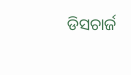ଡିସଚାର୍ଜ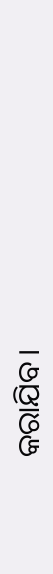କରାଯିବ।